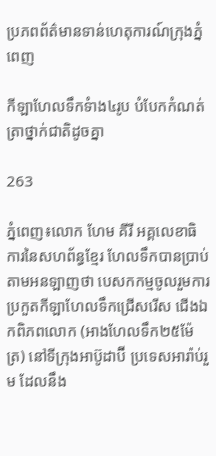ប្រភពព័ត៌មានទាន់ហេតុការណ៍ក្រុងភ្នំពេញ

កីឡាហែលទឹកទំាង៤រូប បំបែកកំណត់ត្រាថ្នាក់ជាតិដូចគ្នា

263

ភ្នំពេញ៖លោក ហែម គីរី អគ្គលេខាធិការនៃសហព័ន្ធខ្មែរ ហែលទឹកបានប្រាប់តាមអនឡាញថា បេសកកម្មចូលរួមការ ប្រកួតកីឡាហែលទឹកជ្រើសរើស ជើងឯកពិភពលោក (អាងហែលទឹក២៥ម៉ែត្រ) នៅទីក្រុងអាប៊ូដាប៊ី ប្រទេសអារ៉ាប់រួម ដែលនឹង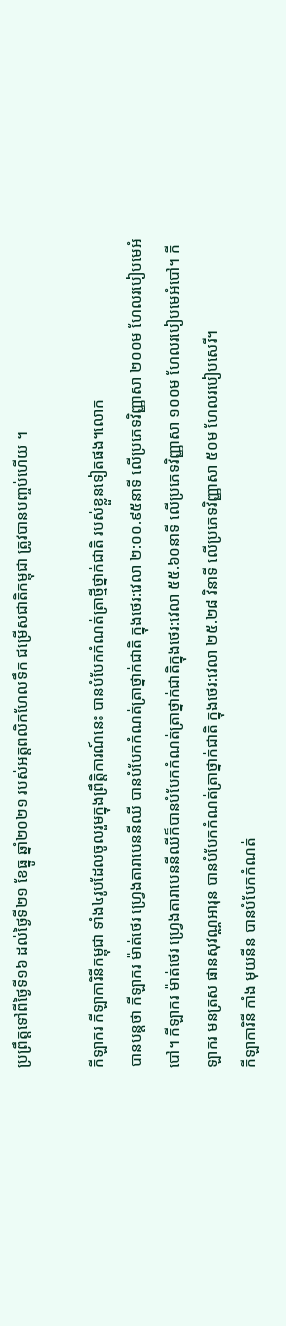ប្រព្រឹត្តទៅពីថ្ងៃទី១៦ ដល់ថ្ងៃទី២១ ខែធ្នូ ឆ្នាំ២០២១ របស់អត្តពលិកហែលទឹក ជម្រើសជាតិកម្ពុជា ត្រូវបានបញ្ចប់ហើយ ។

កីឡាករ កីឡាការិនីកម្ពុជា ទាំង៤រូបដែលចូលរួមក្នុងព្រឹត្តិការណ៍នេះ បានបំបែកកំណត់ត្រាថ្មីថ្នាក់ជាតិ របស់ខ្លួនទៀតផង។លោក
បានបន្តថា កីឡាករ ម៉ាត់ថេរ ហ្រ្វេងតារាបេននីឈី បានបំបែកកំណត់ត្រាថ្នាក់ជាតិ ក្នុងថេរ:វេលា ២:០០.៩៥នាទី លើប្រភេទវិញ្ញាសា ២០០ម ហែលរបៀបមេអំបៅ។ កីឡាករ ម៉ាត់ថេរ ហ្រ្វេងតារាបេននីឈីក៏បានបំបែកកំណត់ត្រាថ្នាក់ជាតិក្នុងថេរ:វេលា ៥៥.៦០នាទី លើប្រភេទវិញ្ញាសា ១០០ម ហែលរបៀបមេអំបៅ។ កីឡាករ មនត្រស ផានសុវណ្ណអារុន បានបំបែកកំណត់ត្រាថ្នាក់ជាតិ ក្នុងថេរ:វេលា ២៥.២៨ វិនាទី លើប្រភេទវិញ្ញាសា ៥០ម ហែលរបៀបសេរី។
កីឡាការិនី កាំង មុយនីន បានបំបែកកំណត់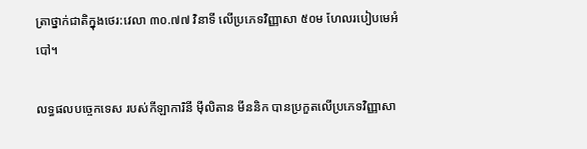ត្រាថ្នាក់ជាតិក្នុងថេរ:វេលា ៣០.៧៧ វិនាទី លើប្រភេទវិញ្ញាសា ៥០ម ហែលរបៀបមេអំបៅ។

លទ្ធផលបច្ចេកទេស របស់កីឡាការិនី ម៉ីលិតាន មីននិក បានប្រកួតលើប្រភេទវិញ្ញាសា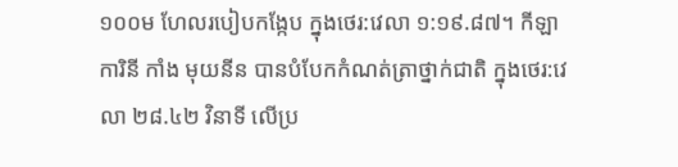១០០ម ហែលរបៀបកង្កែប ក្នុងថេរ:វេលា ១:១៩.៨៧។ កីឡាការិនី កាំង មុយនីន បានបំបែកកំណត់ត្រាថ្នាក់ជាតិ ក្នុងថេរ:វេលា ២៨.៤២ វិនាទី លើប្រ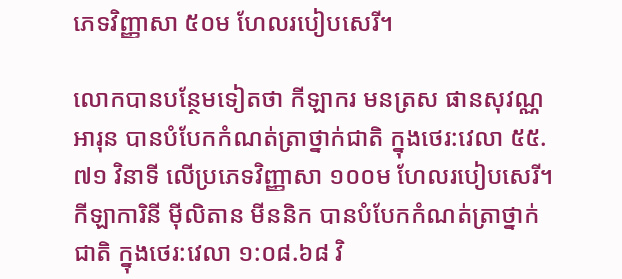ភេទវិញ្ញាសា ៥០ម ហែលរបៀបសេរី។

លោកបានបន្ថែមទៀតថា កីឡាករ មនត្រស ផានសុវណ្ណអារុន បានបំបែកកំណត់ត្រាថ្នាក់ជាតិ ក្នុងថេរ:វេលា ៥៥.៧១ វិនាទី លើប្រភេទវិញ្ញាសា ១០០ម ហែលរបៀបសេរី។ កីឡាការិនី ម៉ីលិតាន មីននិក បានបំបែកកំណត់ត្រាថ្នាក់ជាតិ ក្នុងថេរ:វេលា ១:០៨.៦៨ វិ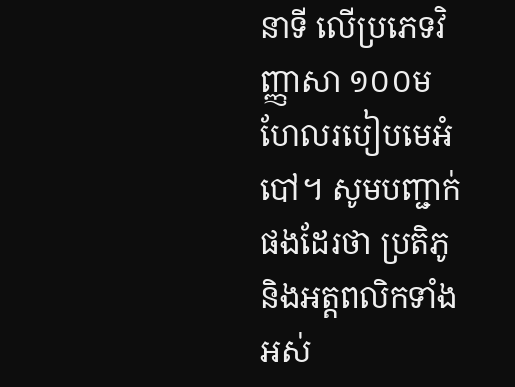នាទី លើប្រភេទវិញ្ញាសា ១០០ម ហែលរបៀបមេអំបៅ។ សូមបញ្ជាក់ផងដែរថា ប្រតិភូ និងអត្តពលិកទាំងអស់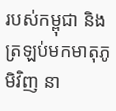របស់កម្ពុជា និងត្រឡប់មកមាតុភូមិវិញ នា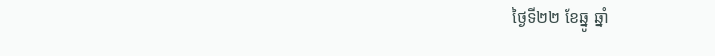ថ្ងៃទី២២ ខែឆ្នូ ឆ្នាំ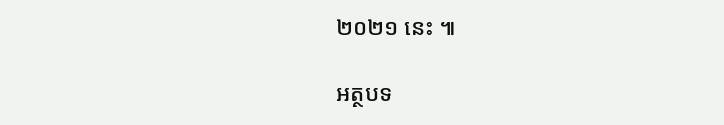២០២១ នេះ ៕

អត្ថបទ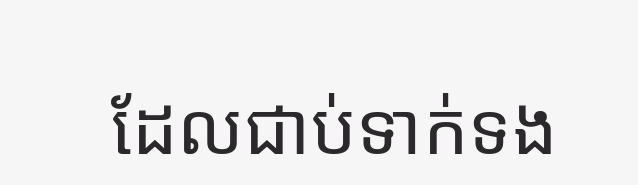ដែលជាប់ទាក់ទង